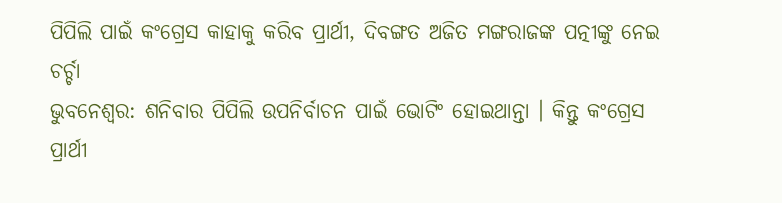ପିପିଲି ପାଇଁ କଂଗ୍ରେସ କାହାକୁ କରିବ ପ୍ରାର୍ଥୀ, ଦିବଙ୍ଗତ ଅଜିତ ମଙ୍ଗରାଜଙ୍କ ପତ୍ନୀଙ୍କୁ ନେଇ ଚର୍ଚ୍ଚା
ଭୁବନେଶ୍ୱର: ଶନିବାର ପିପିଲି ଉପନିର୍ବାଚନ ପାଇଁ ଭୋଟିଂ ହୋଇଥାନ୍ତା । କିନ୍ତୁ କଂଗ୍ରେସ ପ୍ରାର୍ଥୀ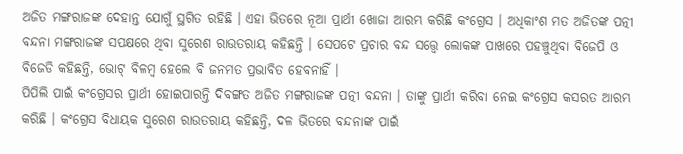ଅଜିତ ମଙ୍ଗରାଜଙ୍କ ଦେହାନ୍ତ ଯୋଗୁଁ ସ୍ଥଗିତ ରହିଛି । ଏହା ଭିତରେ ନୂଆ ପ୍ରାର୍ଥୀ ଖୋଜା ଆରମ୍ଭ କରିଛି କଂଗ୍ରେସ । ଅଧିକାଂଶ ମତ ଅଜିତଙ୍କ ପତ୍ନୀ ବନ୍ଦନା ମଙ୍ଗରାଜଙ୍କ ସପକ୍ଷରେ ଥିବା ସୁରେଶ ରାଉତରାୟ କହିଛନ୍ତି । ସେପଟେ ପ୍ରଚାର ବନ୍ଦ ସତ୍ତ୍ୱେ ଲୋକଙ୍କ ପାଖରେ ପହଞ୍ଚୁଥିବା ବିଜେପି ଓ ବିଜେଡି କହିଛନ୍ତି, ଭୋଟ୍ ବିଳମ୍ବ ହେଲେ ବି ଜନମତ ପ୍ରଭାବିତ ହେବନାହିଁ ।
ପିପିଲି ପାଇଁ କଂଗ୍ରେସର ପ୍ରାର୍ଥୀ ହୋଇପାରନ୍ତି ଦିବଙ୍ଗତ ଅଜିତ ମଙ୍ଗରାଜଙ୍କ ପତ୍ନୀ ବନ୍ଦନା । ତାଙ୍କୁ ପ୍ରାର୍ଥୀ କରିବା ନେଇ କଂଗ୍ରେସ କସରତ ଆରମ୍ଭ କରିଛି । କଂଗ୍ରେସ ବିଧାୟକ ସୁରେଶ ରାଉତରାୟ କହିଛନ୍ତି, ଦଳ ଭିତରେ ବନ୍ଦନାଙ୍କ ପାଇଁ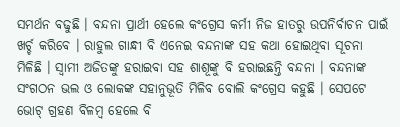ସମର୍ଥନ ବଢୁଛି । ବନ୍ଦନା ପ୍ରାର୍ଥୀ ହେଲେ କଂଗ୍ରେସ କର୍ମୀ ନିଜ ହାତରୁ ଉପନିର୍ବାଚନ ପାଇଁ ଖର୍ଚ୍ଚ କରିବେ । ରାହୁଲ ଗାନ୍ଧୀ ବି ଏନେଇ ବନ୍ଦନାଙ୍କ ସହ କଥା ହୋଇଥିବା ସୂଚନା ମିଳିଛି । ସ୍ବାମୀ ଅଜିତଙ୍କୁ ହରାଇବା ସହ ଶାଶୂଙ୍କୁ ବି ହରାଇଛନ୍ତି ବନ୍ଦନା । ବନ୍ଦନାଙ୍କ ସଂଗଠନ ଭଲ ଓ ଲୋକଙ୍କ ସହାନୁଭୂତି ମିଳିବ ବୋଲି କଂଗ୍ରେସ କହୁଛି । ସେପଟେ ଭୋଟ୍ ଗ୍ରହଣ ବିଳମ୍ବ ହେଲେ ବି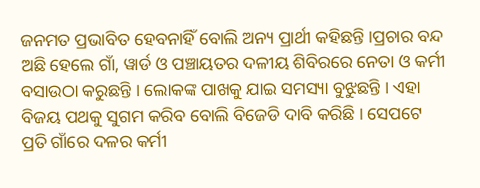ଜନମତ ପ୍ରଭାବିତ ହେବନାହିଁ ବୋଲି ଅନ୍ୟ ପ୍ରାର୍ଥୀ କହିଛନ୍ତି ।ପ୍ରଚାର ବନ୍ଦ ଅଛି ହେଲେ ଗାଁ, ୱାର୍ଡ ଓ ପଞ୍ଚାୟତର ଦଳୀୟ ଶିବିରରେ ନେତା ଓ କର୍ମୀ ବସାଉଠା କରୁଛନ୍ତି । ଲୋକଙ୍କ ପାଖକୁ ଯାଇ ସମସ୍ୟା ବୁଝୁଛନ୍ତି । ଏହା ବିଜୟ ପଥକୁ ସୁଗମ କରିବ ବୋଲି ବିଜେଡି ଦାବି କରିଛି । ସେପଟେ ପ୍ରତି ଗାଁରେ ଦଳର କର୍ମୀ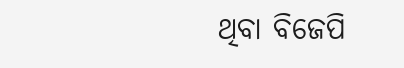ଥିବା ବିଜେପି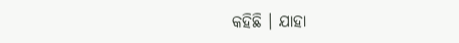କହିଛି । ଯାହା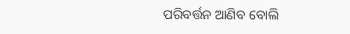ପରିବର୍ତ୍ତନ ଆଣିବ ବୋଲି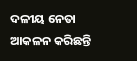ଦଳୀୟ ନେତା ଆକଳନ କରିଛନ୍ତି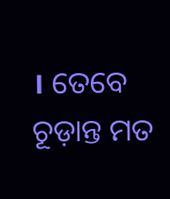। ତେବେ ଚୂଡ଼ାନ୍ତ ମତ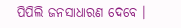ପିପିଲି ଜନସାଧାରଣ ଦେବେ ।